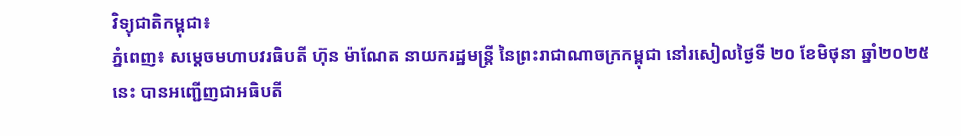វិទ្យុជាតិកម្ពុជា៖
ភ្នំពេញ៖ សម្តេចមហាបវរធិបតី ហ៊ុន ម៉ាណែត នាយករដ្ឋមន្ត្រី នៃព្រះរាជាណាចក្រកម្ពុជា នៅរសៀលថ្ងៃទី ២០ ខែមិថុនា ឆ្នាំ២០២៥នេះ បានអញ្ជើញជាអធិបតី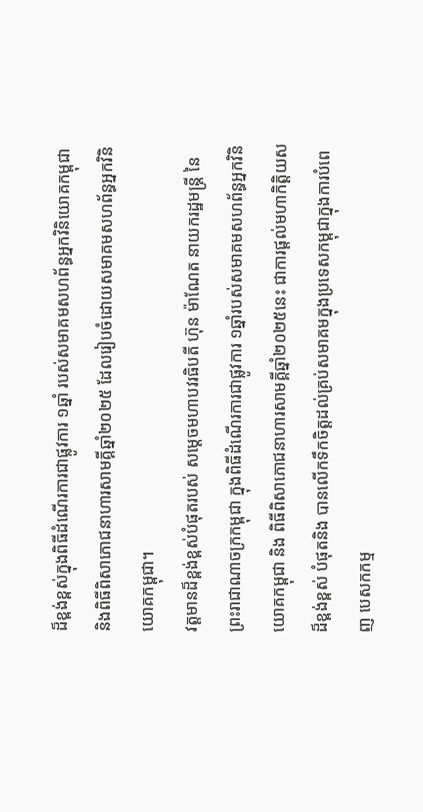ដ៏ខ្ពង់ខ្ពស់ក្នុងពិធីដំណើរការជាផ្លូវការ ១ឆ្នាំ របស់សមាគមសហព័ន្ធអ្នកវិនិយោគកម្ពុជា និងពិធីពិសាភោជនាហារសាមគ្គីឆ្នាំ២០២៥ ដែលរៀបចំដោយសមាគមសហព័ន្ធអ្នកវិនិយោគកម្ពុជា។
វត្តមានដ៏ខ្ពង់ខ្ពស់បំផុតរបស់ សម្តេចមហាបវរធិបតី ហ៊ុន ម៉ាណែត នាយករដ្ឋមន្ត្រី នៃព្រះរាជាណាចក្រកម្ពុជា ក្នុងពិធីដំណើរការជាផ្លូវការ ១ឆ្នាំរបស់សមាគមសហព័ន្ធអ្នកវិនិយោគកម្ពុជា និង ពិធីពិសាភោជនាហារសាមគ្គីឆ្នាំ២០២៥នេះ ជាការផ្តល់មហាកិត្តិយសដ៏ខ្ពង់ខ្ពស់ បំផុតនិង បានលើកទឹកចិត្តដល់គ្រប់សមាគមក្នុងប្រទេសកម្ពុជាក្នុងការបំពេញ បេសកកម្ម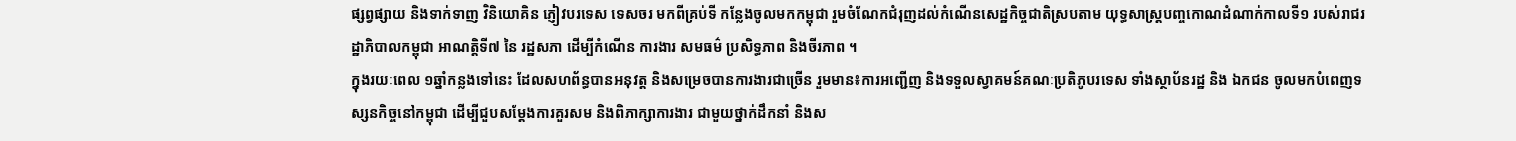ផ្សព្វផ្សាយ និងទាក់ទាញ វិនិយោគិន ភ្ញៀវបរទេស ទេសចរ មកពីគ្រប់ទី កន្លែងចូលមកកម្ពុជា រួមចំណែកជំរុញដល់កំណើនសេដ្ឋកិច្ចជាតិស្របតាម យុទ្ធសាស្ត្របញ្ចកោណដំណាក់កាលទី១ របស់រាជរដ្ឋាភិបាលកម្ពុជា អាណត្តិទី៧ នៃ រដ្ឋសភា ដើម្បីកំណើន ការងារ សមធម៌ ប្រសិទ្ធភាព និងចីរភាព ។
ក្នុងរយៈពេល ១ឆ្នាំកន្លងទៅនេះ ដែលសហព័ន្ធបានអនុវត្ត និងសម្រេចបានការងារជាច្រើន រួមមាន៖ការអញ្ជើញ និងទទួលស្វាគមន៍គណៈប្រតិភូបរទេស ទាំងស្ថាប័នរដ្ឋ និង ឯកជន ចូលមកបំពេញទស្សនកិច្ចនៅកម្ពុជា ដើម្បីជួបសម្តែងការគួរសម និងពិភាក្សាការងារ ជាមួយថ្នាក់ដឹកនាំ និងស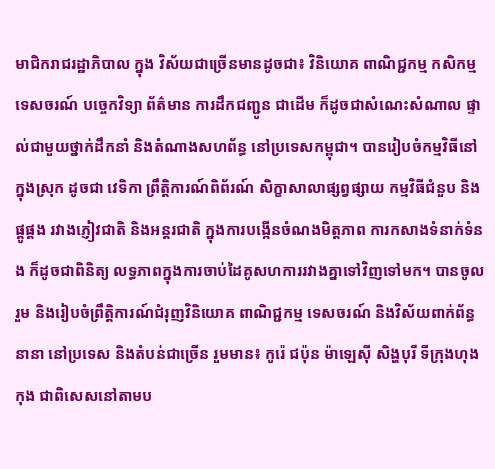មាជិករាជរដ្ឋាភិបាល ក្នុង វិស័យជាច្រើនមានដូចជា៖ វិនិយោគ ពាណិជ្ជកម្ម កសិកម្ម ទេសចរណ៍ បច្ចេកវិទ្យា ព័ត៌មាន ការដឹកជញ្ជូន ជាដើម ក៏ដូចជាសំណេះសំណាល ផ្ទាល់ជាមួយថ្នាក់ដឹកនាំ និងតំណាងសហព័ន្ធ នៅប្រទេសកម្ពុជា។ បានរៀបចំកម្មវិធីនៅក្នុងស្រុក ដូចជា វេទិកា ព្រឹត្តិការណ៍ពិព័រណ៍ សិក្ខាសាលាផ្សព្វផ្សាយ កម្មវិធីជំនួប និងផ្គូផ្គង រវាងភ្ញៀវជាតិ និងអន្តរជាតិ ក្នុងការបង្កើនចំណងមិត្តភាព ការកសាងទំនាក់ទំនង ក៏ដូចជាពិនិត្យ លទ្ធភាពក្នុងការចាប់ដៃគូសហការរវាងគ្នាទៅវិញទៅមក។ បានចូលរួម និងរៀបចំព្រឹត្តិការណ៍ជំរុញវិនិយោគ ពាណិជ្ជកម្ម ទេសចរណ៍ និងវិស័យពាក់ព័ន្ធនានា នៅប្រទេស និងតំបន់ជាច្រើន រួមមាន៖ កូរ៉េ ជប៉ុន ម៉ាឡេស៊ី សិង្ហបុរី ទីក្រុងហុងកុង ជាពិសេសនៅតាមប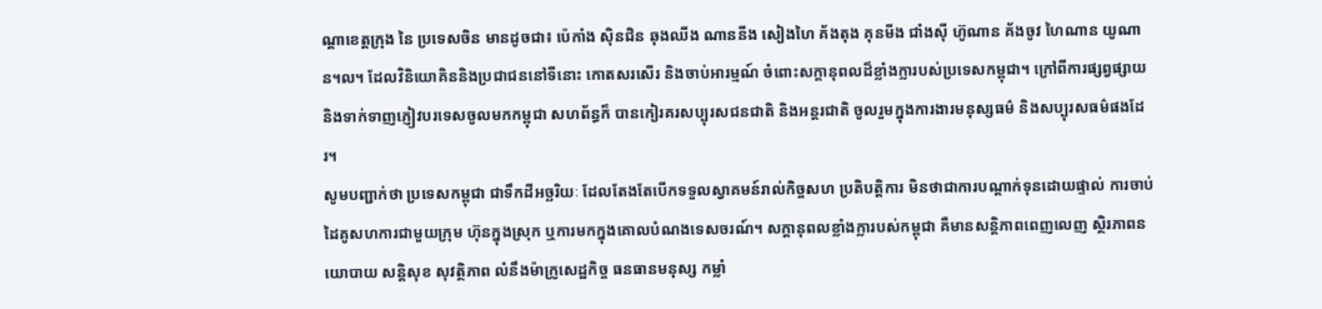ណ្តាខេត្តក្រុង នៃ ប្រទេសចិន មានដូចជា៖ ប៉េកាំង ស៊ិនជិន ឆុងឈីង ណាននីង សៀងហៃ គ័ងតុង គុនមីង ជាំងស៊ី ហ៊ូណាន គ័ងចូវ ហៃណាន យូណាន។ល។ ដែលវិនិយោគិននិងប្រជាជននៅទីនោះ កោតសរសើរ និងចាប់អារម្មណ៍ ចំពោះសក្តានុពលដ៏ខ្លាំងក្លារបស់ប្រទេសកម្ពុជា។ ក្រៅពីការផ្សព្វផ្សាយ និងទាក់ទាញភ្ញៀវបរទេសចូលមកកម្ពុជា សហព័ន្ធក៏ បានកៀរគរសប្បុរសជនជាតិ និងអន្តរជាតិ ចូលរួមក្នុងការងារមនុស្សធម៌ និងសប្បុរសធម៌ផងដែរ។
សូមបញ្ជាក់ថា ប្រទេសកម្ពុជា ជាទឹកដីអច្ឆរិយៈ ដែលតែងតែបើកទទួលស្វាគមន៍រាល់កិច្ចសហ ប្រតិបត្តិការ មិនថាជាការបណ្តាក់ទុនដោយផ្ទាល់ ការចាប់ដៃគូសហការជាមួយក្រុម ហ៊ុនក្នុងស្រុក ឬការមកក្នុងគោលបំណងទេសចរណ៍។ សក្តានុពលខ្លាំងក្លារបស់កម្ពុជា គឺមានសន្តិភាពពេញលេញ ស្ថិរភាពនយោបាយ សន្តិសុខ សុវត្ថិភាព លំនឹងម៉ាក្រូសេដ្ឋកិច្ច ធនធានមនុស្ស កម្លាំ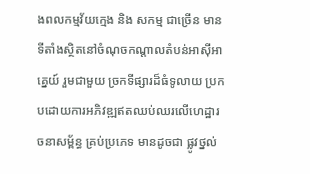ងពលកម្មវ័យក្មេង និង សកម្ម ជាច្រើន មានទីតាំងស្ថិតនៅចំណុចកណ្តាលតំបន់អាស៊ីអាគ្នេយ៍ រួមជាមួយ ច្រកទីផ្សារដ៏ធំទូលាយ ប្រកបដោយការអភិវឌ្ឍឥតឈប់ឈរលើហេដ្ឋារចនាសម្ព័ន្ធ គ្រប់ប្រភេទ មានដូចជា ផ្លូវថ្នល់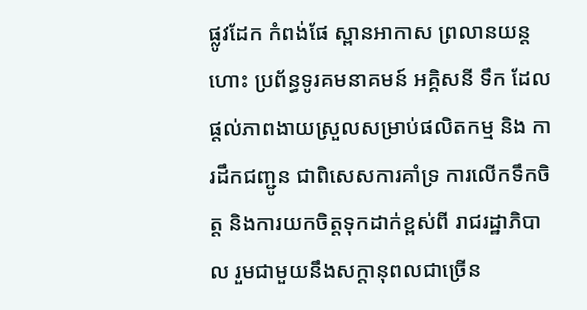ផ្លូវដែក កំពង់ផែ ស្ពានអាកាស ព្រលានយន្តហោះ ប្រព័ន្ធទូរគមនាគមន៍ អគ្គិសនី ទឹក ដែលផ្តល់ភាពងាយស្រួលសម្រាប់ផលិតកម្ម និង ការដឹកជញ្ជូន ជាពិសេសការគាំទ្រ ការលើកទឹកចិត្ត និងការយកចិត្តទុកដាក់ខ្ពស់ពី រាជរដ្ឋាភិបាល រួមជាមួយនឹងសក្តានុពលជាច្រើន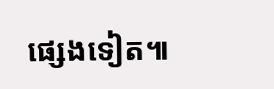ផ្សេងទៀត៕